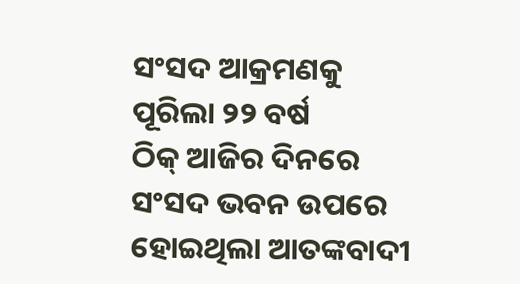ସଂସଦ ଆକ୍ରମଣକୁ ପୂରିଲା ୨୨ ବର୍ଷ
ଠିକ୍ ଆଜିର ଦିନରେ ସଂସଦ ଭବନ ଉପରେ ହୋଇଥିଲା ଆତଙ୍କବାଦୀ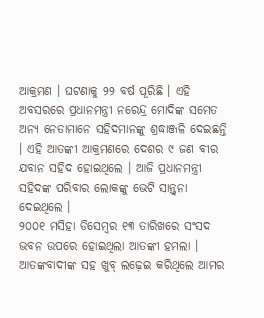ଆକ୍ରମଣ । ଘଟଣାକୁ ୨୨ ବର୍ଷ ପୂରିଛି । ଏହି ଅବସରରେ ପ୍ରଧାନମନ୍ତ୍ରୀ ନରେନ୍ଦ୍ର ମୋଦିଙ୍କ ସମେତ ଅନ୍ୟ ନେତାମାନେ ସହିଦମାନଙ୍କୁ ଶ୍ରଦ୍ଧାଞ୍ଜଳି ଦେଇଛନ୍ତି । ଏହି ଆତଙ୍କୀ ଆକ୍ରମଣରେ ଦେଶର ୯ ଜଣ ବୀର ଯବାନ ସହିଦ ହୋଇଥିଲେ । ଆଜି ପ୍ରଧାନମନ୍ତ୍ରୀ ସହିଦଙ୍କ ପରିବାର ଲୋକଙ୍କୁ ଭେଟି ସାନ୍ତ୍ବନା ଦେଇଥିଲେ ।
୨୦୦୧ ମସିହା ଡିସେମ୍ବର ୧୩ ତାରିଖରେ ସଂସଦ ଭବନ ଉପରେ ହୋଇଥିଲା ଆତଙ୍କୀ ହମଲା । ଆତଙ୍କବାଦୀଙ୍କ ସହ ଖୁବ୍ ଲଢ଼େଇ କରିଥିଲେ ଆମର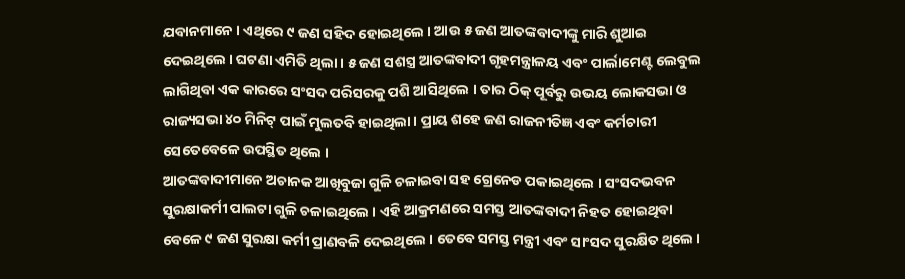ଯବାନମାନେ । ଏଥିରେ ୯ ଜଣ ସହିଦ ହୋଇଥିଲେ । ଆଉ ୫ ଜଣ ଆତଙ୍କବାଦୀଙ୍କୁ ମାରି ଶୁଆଇ ଦେଇଥିଲେ । ଘଟଣା ଏମିତି ଥିଲା । ୫ ଜଣ ସଶସ୍ତ୍ର ଆତଙ୍କବାଦୀ ଗୃହମନ୍ତ୍ରାଳୟ ଏବଂ ପାର୍ଲାମେଣ୍ଟ ଲେବୁଲ ଲାଗିଥିବା ଏକ କାରରେ ସଂସଦ ପରିସରକୁ ପଶି ଆସିଥିଲେ । ତାର ଠିକ୍ ପୂର୍ବରୁ ଉଭୟ ଲୋକସଭା ଓ ରାଜ୍ୟସଭା ୪୦ ମିନିଟ୍ ପାଇଁ ମୁଲତବି ହାଇଥିଲା । ପ୍ରାୟ ଶହେ ଜଣ ରାଜନୀତିଜ୍ଞ ଏବଂ କର୍ମଚାରୀ ସେତେବେଳେ ଉପସ୍ଥିତ ଥିଲେ ।
ଆତଙ୍କବାଦୀମାନେ ଅଚାନକ ଆଖିବୁଜା ଗୁଳି ଚଳାଇବା ସହ ଗ୍ରେନେଡ ପକାଇଥିଲେ । ସଂସଦଭବନ ସୁରକ୍ଷାକର୍ମୀ ପାଲଟା ଗୁଳି ଚଳାଇଥିଲେ । ଏହି ଆକ୍ରମଣରେ ସମସ୍ତ ଆତଙ୍କବାଦୀ ନିହତ ହୋଇଥିବା ବେଳେ ୯ ଜଣ ସୁରକ୍ଷା କର୍ମୀ ପ୍ରାଣବଳି ଦେଇଥିଲେ । ତେବେ ସମସ୍ତ ମନ୍ତ୍ରୀ ଏବଂ ସାଂସଦ ସୁରକ୍ଷିତ ଥିଲେ ।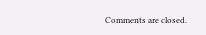Comments are closed.